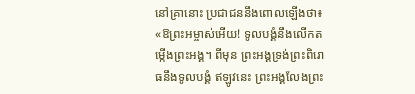នៅគ្រានោះ ប្រជាជននឹងពោលឡើងថា៖ «ឱព្រះអម្ចាស់អើយ! ទូលបង្គំនឹងលើកតម្កើងព្រះអង្គ។ ពីមុន ព្រះអង្គទ្រង់ព្រះពិរោធនឹងទូលបង្គំ ឥឡូវនេះ ព្រះអង្គលែងព្រះ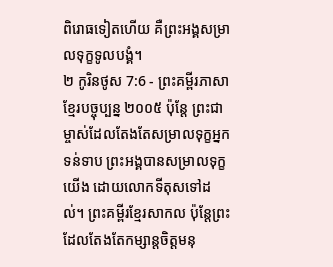ពិរោធទៀតហើយ គឺព្រះអង្គសម្រាលទុក្ខទូលបង្គំ។
២ កូរិនថូស 7:6 - ព្រះគម្ពីរភាសាខ្មែរបច្ចុប្បន្ន ២០០៥ ប៉ុន្តែ ព្រះជាម្ចាស់ដែលតែងតែសម្រាលទុក្ខអ្នកទន់ទាប ព្រះអង្គបានសម្រាលទុក្ខយើង ដោយលោកទីតុសទៅដល់។ ព្រះគម្ពីរខ្មែរសាកល ប៉ុន្តែព្រះដែលតែងតែកម្សាន្តចិត្តមនុ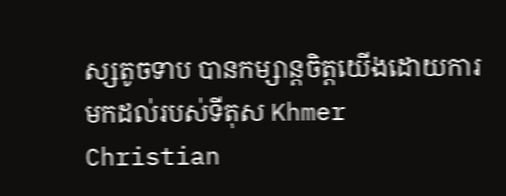ស្សតូចទាប បានកម្សាន្តចិត្តយើងដោយការមកដល់របស់ទីតុស Khmer Christian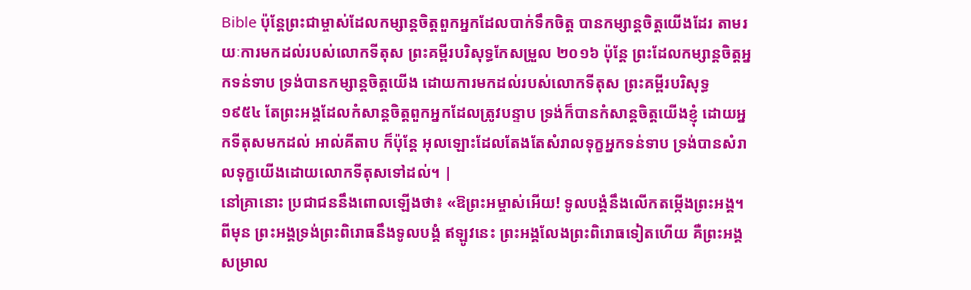Bible ប៉ុន្ដែព្រះជាម្ចាស់ដែលកម្សាន្ដចិត្ដពួកអ្នកដែលបាក់ទឹកចិត្ដ បានកម្សាន្ដចិត្ដយើងដែរ តាមរយៈការមកដល់របស់លោកទីតុស ព្រះគម្ពីរបរិសុទ្ធកែសម្រួល ២០១៦ ប៉ុន្តែ ព្រះដែលកម្សាន្តចិត្តអ្នកទន់ទាប ទ្រង់បានកម្សាន្តចិត្តយើង ដោយការមកដល់របស់លោកទីតុស ព្រះគម្ពីរបរិសុទ្ធ ១៩៥៤ តែព្រះអង្គដែលកំសាន្តចិត្តពួកអ្នកដែលត្រូវបន្ទាប ទ្រង់ក៏បានកំសាន្តចិត្តយើងខ្ញុំ ដោយអ្នកទីតុសមកដល់ អាល់គីតាប ក៏ប៉ុន្ដែ អុលឡោះដែលតែងតែសំរាលទុក្ខអ្នកទន់ទាប ទ្រង់បានសំរាលទុក្ខយើងដោយលោកទីតុសទៅដល់។ |
នៅគ្រានោះ ប្រជាជននឹងពោលឡើងថា៖ «ឱព្រះអម្ចាស់អើយ! ទូលបង្គំនឹងលើកតម្កើងព្រះអង្គ។ ពីមុន ព្រះអង្គទ្រង់ព្រះពិរោធនឹងទូលបង្គំ ឥឡូវនេះ ព្រះអង្គលែងព្រះពិរោធទៀតហើយ គឺព្រះអង្គសម្រាល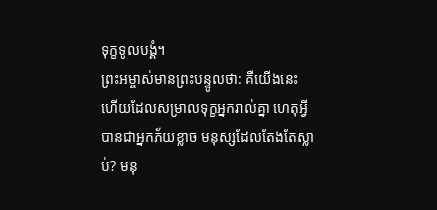ទុក្ខទូលបង្គំ។
ព្រះអម្ចាស់មានព្រះបន្ទូលថា: គឺយើងនេះហើយដែលសម្រាលទុក្ខអ្នករាល់គ្នា ហេតុអ្វីបានជាអ្នកភ័យខ្លាច មនុស្សដែលតែងតែស្លាប់? មនុ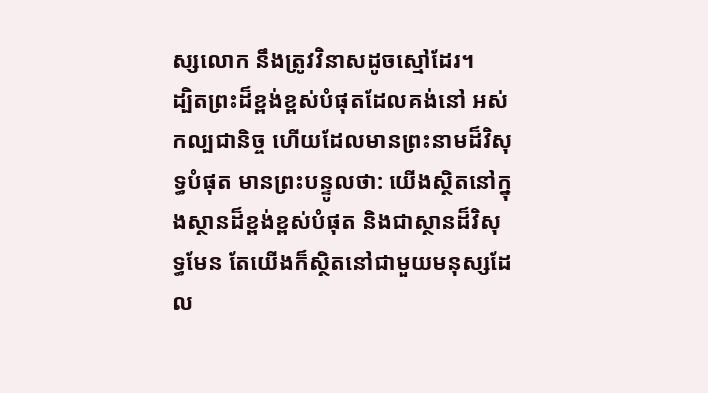ស្សលោក នឹងត្រូវវិនាសដូចស្មៅដែរ។
ដ្បិតព្រះដ៏ខ្ពង់ខ្ពស់បំផុតដែលគង់នៅ អស់កល្បជានិច្ច ហើយដែលមានព្រះនាមដ៏វិសុទ្ធបំផុត មានព្រះបន្ទូលថា: យើងស្ថិតនៅក្នុងស្ថានដ៏ខ្ពង់ខ្ពស់បំផុត និងជាស្ថានដ៏វិសុទ្ធមែន តែយើងក៏ស្ថិតនៅជាមួយមនុស្សដែល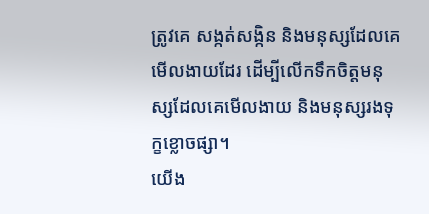ត្រូវគេ សង្កត់សង្កិន និងមនុស្សដែលគេមើលងាយដែរ ដើម្បីលើកទឹកចិត្តមនុស្សដែលគេមើលងាយ និងមនុស្សរងទុក្ខខ្លោចផ្សា។
យើង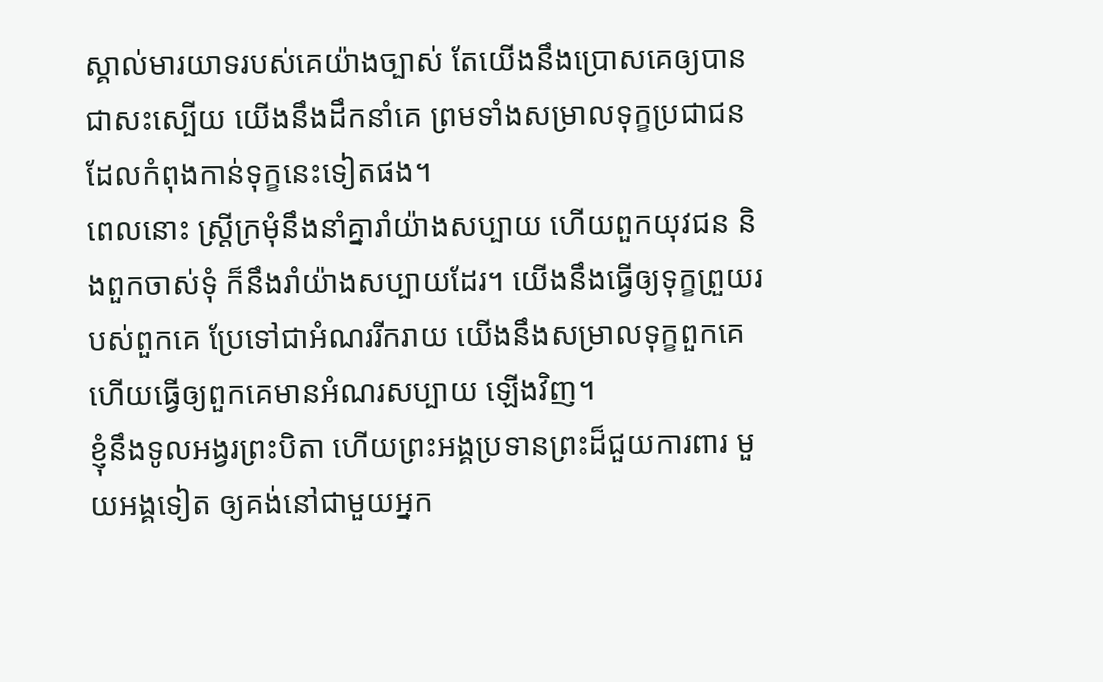ស្គាល់មារយាទរបស់គេយ៉ាងច្បាស់ តែយើងនឹងប្រោសគេឲ្យបានជាសះស្បើយ យើងនឹងដឹកនាំគេ ព្រមទាំងសម្រាលទុក្ខប្រជាជន ដែលកំពុងកាន់ទុក្ខនេះទៀតផង។
ពេលនោះ ស្ត្រីក្រមុំនឹងនាំគ្នារាំយ៉ាងសប្បាយ ហើយពួកយុវជន និងពួកចាស់ទុំ ក៏នឹងរាំយ៉ាងសប្បាយដែរ។ យើងនឹងធ្វើឲ្យទុក្ខព្រួយរបស់ពួកគេ ប្រែទៅជាអំណររីករាយ យើងនឹងសម្រាលទុក្ខពួកគេ ហើយធ្វើឲ្យពួកគេមានអំណរសប្បាយ ឡើងវិញ។
ខ្ញុំនឹងទូលអង្វរព្រះបិតា ហើយព្រះអង្គប្រទានព្រះដ៏ជួយការពារ មួយអង្គទៀត ឲ្យគង់នៅជាមួយអ្នក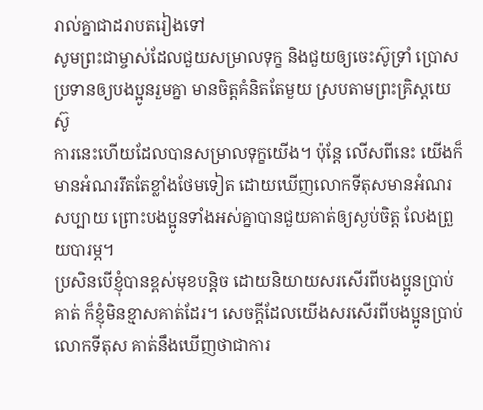រាល់គ្នាជាដរាបតរៀងទៅ
សូមព្រះជាម្ចាស់ដែលជួយសម្រាលទុក្ខ និងជួយឲ្យចេះស៊ូទ្រាំ ប្រោសប្រទានឲ្យបងប្អូនរួមគ្នា មានចិត្តគំនិតតែមួយ ស្របតាមព្រះគ្រិស្តយេស៊ូ
ការនេះហើយដែលបានសម្រាលទុក្ខយើង។ ប៉ុន្តែ លើសពីនេះ យើងក៏មានអំណររឹតតែខ្លាំងថែមទៀត ដោយឃើញលោកទីតុសមានអំណរសប្បាយ ព្រោះបងប្អូនទាំងអស់គ្នាបានជួយគាត់ឲ្យស្ងប់ចិត្ត លែងព្រួយបារម្ភ។
ប្រសិនបើខ្ញុំបានខ្ពស់មុខបន្តិច ដោយនិយាយសរសើរពីបងប្អូនប្រាប់គាត់ ក៏ខ្ញុំមិនខ្មាសគាត់ដែរ។ សេចក្ដីដែលយើងសរសើរពីបងប្អូនប្រាប់លោកទីតុស គាត់នឹងឃើញថាជាការ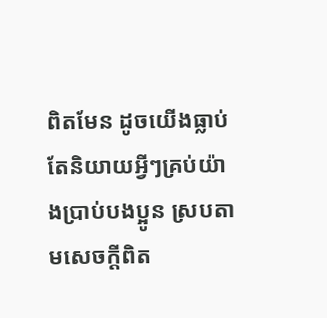ពិតមែន ដូចយើងធ្លាប់តែនិយាយអ្វីៗគ្រប់យ៉ាងប្រាប់បងប្អូន ស្របតាមសេចក្ដីពិត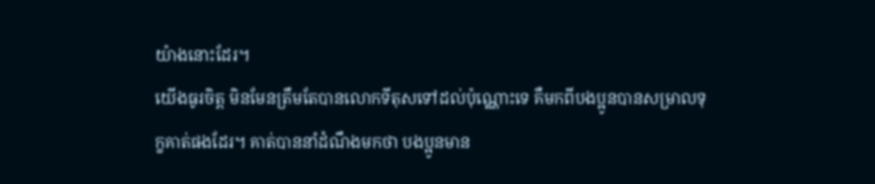យ៉ាងនោះដែរ។
យើងធូរចិត្ត មិនមែនត្រឹមតែបានលោកទីតុសទៅដល់ប៉ុណ្ណោះទេ គឺមកពីបងប្អូនបានសម្រាលទុក្ខគាត់ផងដែរ។ គាត់បាននាំដំណឹងមកថា បងប្អូនមាន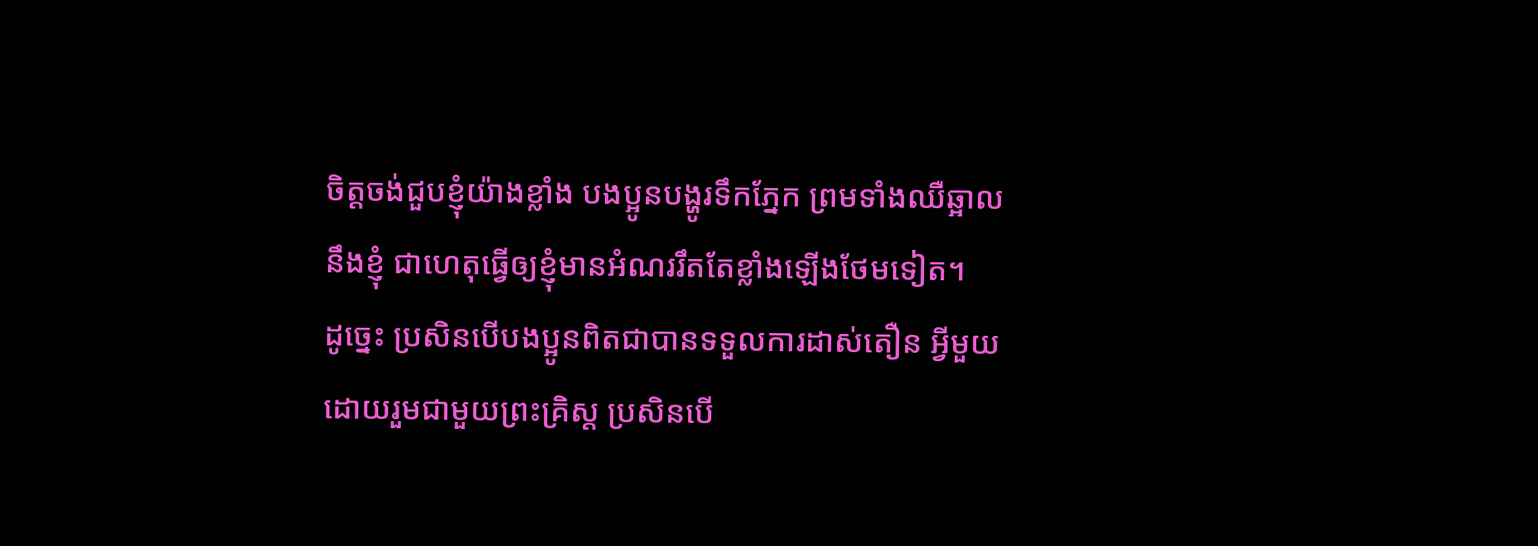ចិត្តចង់ជួបខ្ញុំយ៉ាងខ្លាំង បងប្អូនបង្ហូរទឹកភ្នែក ព្រមទាំងឈឺឆ្អាលនឹងខ្ញុំ ជាហេតុធ្វើឲ្យខ្ញុំមានអំណររឹតតែខ្លាំងឡើងថែមទៀត។
ដូច្នេះ ប្រសិនបើបងប្អូនពិតជាបានទទួលការដាស់តឿន អ្វីមួយ ដោយរួមជាមួយព្រះគ្រិស្ត ប្រសិនបើ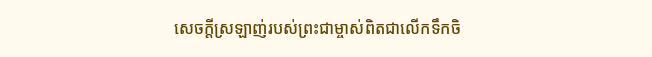សេចក្ដីស្រឡាញ់របស់ព្រះជាម្ចាស់ពិតជាលើកទឹកចិ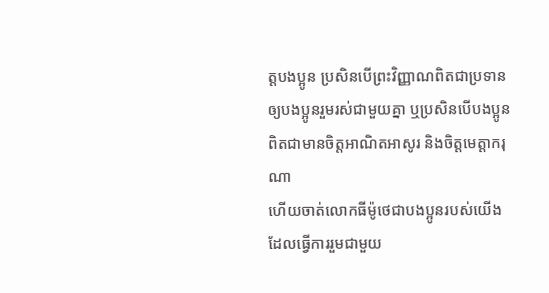ត្តបងប្អូន ប្រសិនបើព្រះវិញ្ញាណពិតជាប្រទានឲ្យបងប្អូនរួមរស់ជាមួយគ្នា ឬប្រសិនបើបងប្អូនពិតជាមានចិត្តអាណិតអាសូរ និងចិត្តមេត្តាករុណា
ហើយចាត់លោកធីម៉ូថេជាបងប្អូនរបស់យើង ដែលធ្វើការរួមជាមួយ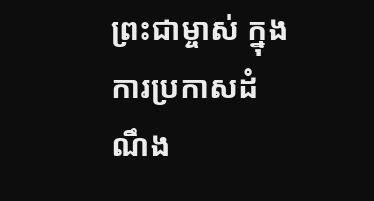ព្រះជាម្ចាស់ ក្នុងការប្រកាសដំណឹង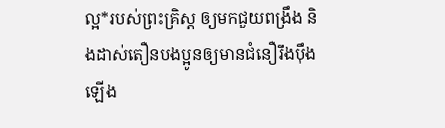ល្អ*របស់ព្រះគ្រិស្ដ ឲ្យមកជួយពង្រឹង និងដាស់តឿនបងប្អូនឲ្យមានជំនឿរឹងប៉ឹងឡើង